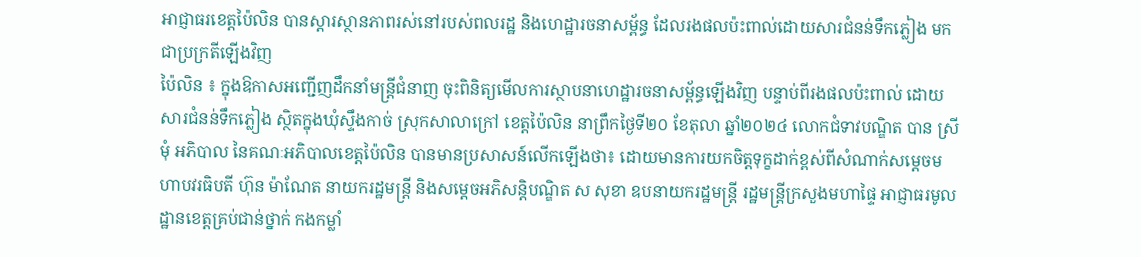អាជ្ញាធរខេត្តប៉ៃលិន បានស្តារស្ថានភាពរស់នៅរបស់ពលរដ្ឋ និងហេដ្ឋារចនាសម្ព័ន្ធ ដែលរងផលប៉ះពាល់ដោយសារជំនន់ទឹកភ្លៀង មកជាប្រក្រតីឡើងវិញ
ប៉ៃលិន ៖ ក្នុងឱកាសអញ្ជើញដឹកនាំមន្ត្រីជំនាញ ចុះពិនិត្យមើលការស្ថាបនាហេដ្ឋារចនាសម្ព័ន្ធឡើងវិញ បន្ទាប់ពីរងផលប៉ះពាល់ ដោយសារជំនន់ទឹកភ្លៀង ស្ថិតក្នុងឃុំស្ទឹងកាច់ ស្រុកសាលាក្រៅ ខេត្តប៉ៃលិន នាព្រឹកថ្ងៃទី២០ ខែតុលា ឆ្នាំ២០២៤ លោកជំទាវបណ្ឌិត បាន ស្រីមុំ អភិបាល នៃគណៈអភិបាលខេត្តប៉ៃលិន បានមានប្រសាសន៍លើកឡើងថា៖ ដោយមានការយកចិត្តទុក្ខដាក់ខ្ពស់ពីសំណាក់សម្តេចមហាបវរធិបតី ហ៊ុន ម៉ាណែត នាយករដ្ឋមន្ត្រី និងសម្តេចអភិសន្តិបណ្ឌិត ស សុខា ឧបនាយករដ្ឋមន្ត្រី រដ្ឋមន្ត្រីក្រសួងមហាផ្ទៃ អាជ្ញាធរមូលដ្ឋានខេត្តគ្រប់ជាន់ថ្នាក់ កងកម្លាំ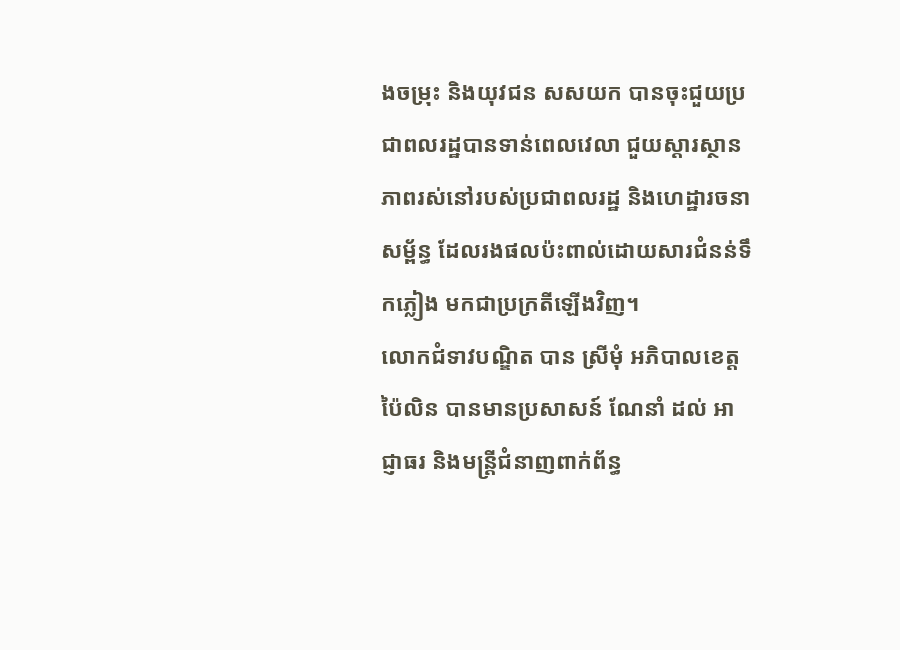ងចម្រុះ និងយុវជន សសយក បានចុះជួយប្រជាពលរដ្ឋបានទាន់ពេលវេលា ជួយស្តារស្ថានភាពរស់នៅរបស់ប្រជាពលរដ្ឋ និងហេដ្ឋារចនាសម្ព័ន្ធ ដែលរងផលប៉ះពាល់ដោយសារជំនន់ទឹកភ្លៀង មកជាប្រក្រតីឡើងវិញ។
លោកជំទាវបណ្ឌិត បាន ស្រីមុំ អភិបាលខេត្តប៉ៃលិន បានមានប្រសាសន៍ ណែនាំ ដល់ អាជ្ញាធរ និងមន្ត្រីជំនាញពាក់ព័ន្ធ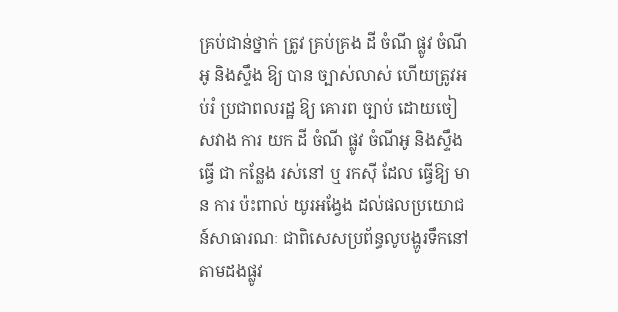គ្រប់ជាន់ថ្នាក់ ត្រូវ គ្រប់គ្រង ដី ចំណី ផ្លូវ ចំណីអូ និងស្ទឹង ឱ្យ បាន ច្បាស់លាស់ ហើយត្រូវអប់រំ ប្រជាពលរដ្ឋ ឱ្យ គោរព ច្បាប់ ដោយចៀសវាង ការ យក ដី ចំណី ផ្លូវ ចំណីអូ និងស្ទឹង ធ្វើ ជា កន្លែង រស់នៅ ឬ រកស៊ី ដែល ធ្វើឱ្យ មាន ការ ប៉ះពាល់ យូរអង្វែង ដល់ផលប្រយោជន៍សាធារណៈ ជាពិសេសប្រព័ន្ធលូបង្ហូរទឹកនៅតាមដងផ្លូវ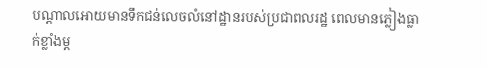បណ្តាលអោយមានទឹកជន់លេចលំនៅដ្ឋានរបស់ប្រជាពលរដ្ឋ ពេលមានភ្លៀងធ្លាក់ខ្លាំងម្ត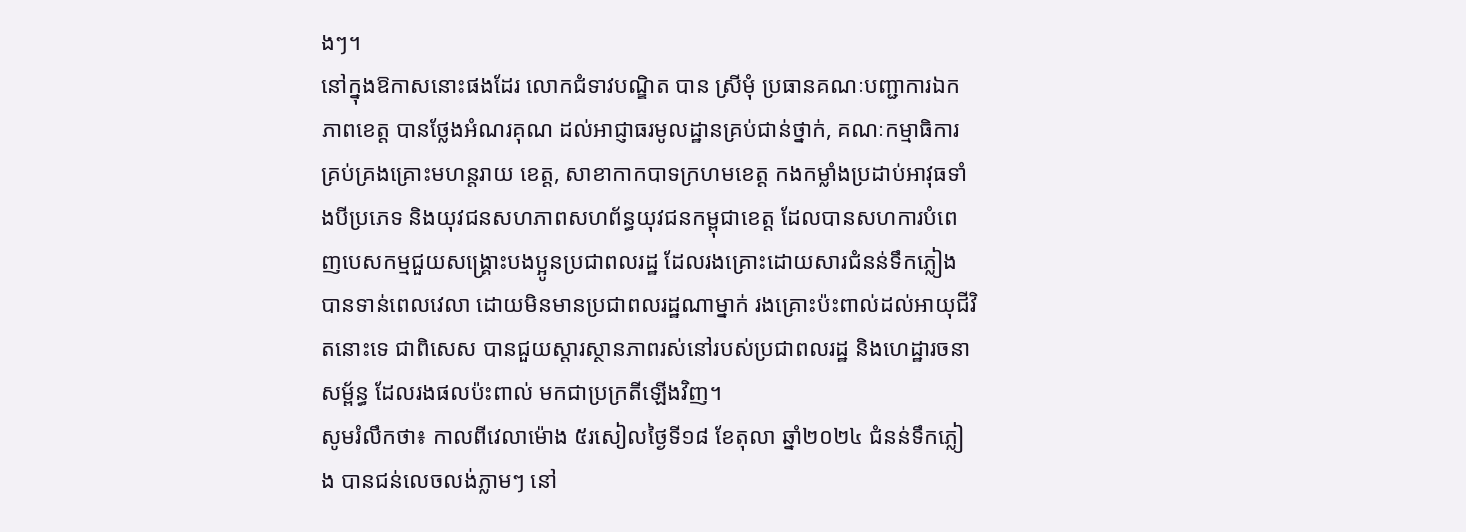ងៗ។
នៅក្នុងឱកាសនោះផងដែរ លោកជំទាវបណ្ឌិត បាន ស្រីមុំ ប្រធានគណៈបញ្ជាការឯកភាពខេត្ត បានថ្លែងអំណរគុណ ដល់អាជ្ញាធរមូលដ្ឋានគ្រប់ជាន់ថ្នាក់, គណៈកម្មាធិការគ្រប់គ្រងគ្រោះមហន្តរាយ ខេត្ត, សាខាកាកបាទក្រហមខេត្ត កងកម្លាំងប្រដាប់អាវុធទាំងបីប្រភេទ និងយុវជនសហភាពសហព័ន្ធយុវជនកម្ពុជាខេត្ត ដែលបានសហការបំពេញបេសកម្មជួយសង្គ្រោះបងប្អូនប្រជាពលរដ្ឋ ដែលរងគ្រោះដោយសារជំនន់ទឹកភ្លៀងបានទាន់ពេលវេលា ដោយមិនមានប្រជាពលរដ្ឋណាម្នាក់ រងគ្រោះប៉ះពាល់ដល់អាយុជីវិតនោះទេ ជាពិសេស បានជួយស្តារស្ថានភាពរស់នៅរបស់ប្រជាពលរដ្ឋ និងហេដ្ឋារចនាសម្ព័ន្ធ ដែលរងផលប៉ះពាល់ មកជាប្រក្រតីឡើងវិញ។
សូមរំលឹកថា៖ កាលពីវេលាម៉ោង ៥រសៀលថ្ងៃទី១៨ ខែតុលា ឆ្នាំ២០២៤ ជំនន់ទឹកភ្លៀង បានជន់លេចលង់ភ្លាមៗ នៅ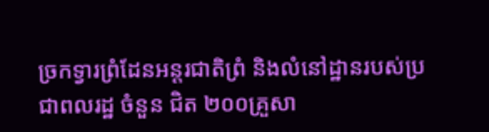ច្រកទ្វារព្រំដែនអន្តរជាតិព្រំ និងលំនៅដ្ឋានរបស់ប្រជាពលរដ្ឋ ចំនួន ជិត ២០០គ្រួសា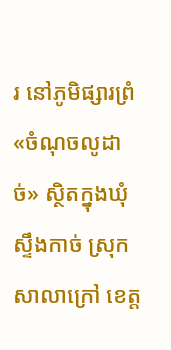រ នៅភូមិផ្សារព្រំ «ចំណុចលូដាច់» ស្ថិតក្នុងឃុំស្ទឹងកាច់ ស្រុកសាលាក្រៅ ខេត្ត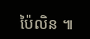ប៉ៃលិន ៕